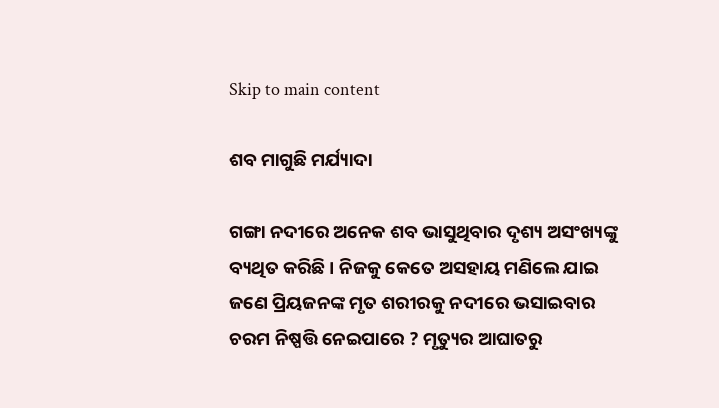Skip to main content

ଶବ ମାଗୁଛି ମର୍ଯ୍ୟାଦା

ଗଙ୍ଗା ନଦୀରେ ଅନେକ ଶବ ଭାସୁଥିବାର ଦୃଶ୍ୟ ଅସଂଖ୍ୟଙ୍କୁ ବ୍ୟଥିତ କରିଛି । ନିଜକୁ କେତେ ଅସହାୟ ମଣିଲେ ଯାଇ ଜଣେ ପ୍ରିୟଜନଙ୍କ ମୃତ ଶରୀରକୁ ନଦୀରେ ଭସାଇବାର ଚରମ ନିଷ୍ପତ୍ତି ନେଇପାରେ ? ମୃତ୍ୟୁର ଆଘାତରୁ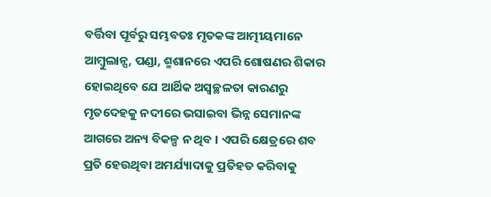ବର୍ତ୍ତିବା ପୂର୍ବରୁ ସମ୍ଭବତଃ ମୃତକଙ୍କ ଆତ୍ମୀୟମାନେ ଆମ୍ୱୁଲାନ୍ସ, ପଣ୍ଡା, ଶ୍ମଶାନରେ ଏପରି ଶୋଷଣର ଶିକାର ହୋଇଥିବେ ଯେ ଆର୍ଥିକ ଅସ୍ୱଚ୍ଛଳତା କାରଣରୁ ମୃତଦେହକୁ ନଦୀରେ ଭସାଇବା ଭିନ୍ନ ସେମାନଙ୍କ ଆଗରେ ଅନ୍ୟ ବିକଳ୍ପ ନ ଥିବ । ଏପରି କ୍ଷେତ୍ରରେ ଶବ ପ୍ରତି ହେଉଥିବା ଅମର୍ଯ୍ୟାଦାକୁ ପ୍ରତିହତ କରିବାକୁ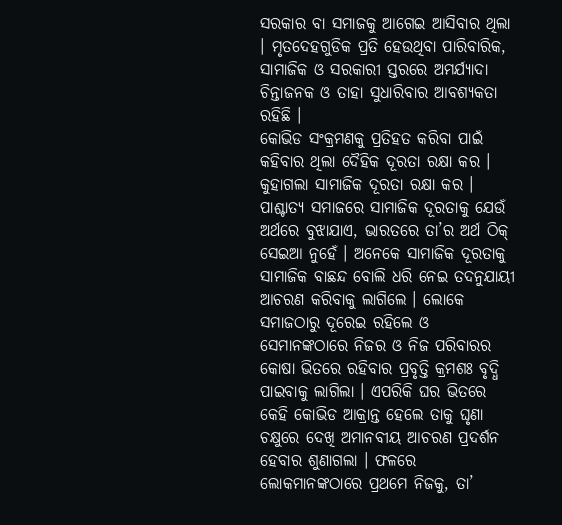ସରକାର ବା ସମାଜକୁ ଆଗେଇ ଆସିବାର ଥିଲା । ମୃତଦେହଗୁଡିକ ପ୍ରତି ହେଉଥିବା ପାରିବାରିକ, ସାମାଜିକ ଓ ସରକାରୀ ସ୍ତରରେ ଅମର୍ଯ୍ୟାଦା ଚିନ୍ତାଜନକ ଓ ତାହା ସୁଧାରିବାର ଆବଶ୍ୟକତା ରହିଛି ।
କୋଭିଡ ସଂକ୍ରମଣକୁ ପ୍ରତିହତ କରିବା ପାଇଁ କହିବାର ଥିଲା ଦୈହିକ ଦୂରତା ରକ୍ଷା କର । କୁହାଗଲା ସାମାଜିକ ଦୂରତା ରକ୍ଷା କର । ପାଶ୍ଚାତ୍ୟ ସମାଜରେ ସାମାଜିକ ଦୂରତାକୁ ଯେଉଁ ଅର୍ଥରେ ବୁଝାଯାଏ, ଭାରତରେ ତା’ର ଅର୍ଥ ଠିକ୍ ସେଇଆ ନୁହେଁ । ଅନେକେ ସାମାଜିକ ଦୂରତାକୁ ସାମାଜିକ ବାଛନ୍ଦ ବୋଲି ଧରି ନେଇ ତଦନୁଯାୟୀ ଆଚରଣ କରିବାକୁ ଲାଗିଲେ । ଲୋକେ ସମାଜଠାରୁ ଦୂରେଇ ରହିଲେ ଓ ସେମାନଙ୍କଠାରେ ନିଜର ଓ ନିଜ ପରିବାରର କୋଷା ଭିତରେ ରହିବାର ପ୍ରବୃତ୍ତି କ୍ରମଶଃ ବୃଦ୍ଧି ପାଇବାକୁ ଲାଗିଲା । ଏପରିକି ଘର ଭିତରେ କେହି କୋଭିଡ ଆକ୍ରାନ୍ତ ହେଲେ ତାକୁ ଘୃଣା ଚକ୍ଷୁରେ ଦେଖି ଅମାନବୀୟ ଆଚରଣ ପ୍ରଦର୍ଶନ ହେବାର ଶୁଣାଗଲା । ଫଳରେ ଲୋକମାନଙ୍କଠାରେ ପ୍ରଥମେ ନିଜକୁ, ତା’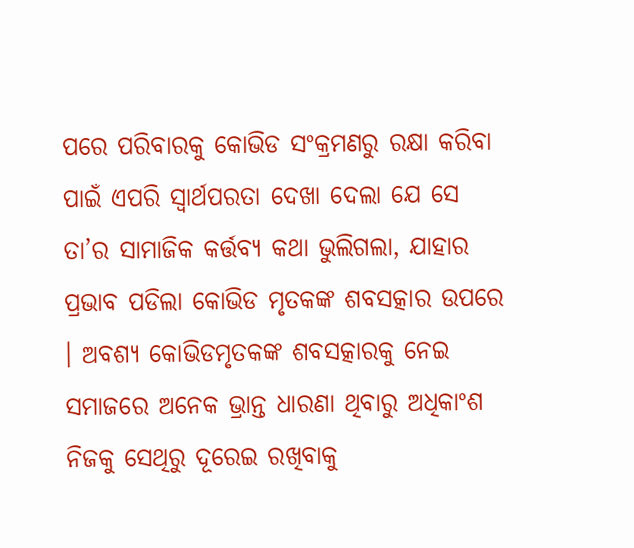ପରେ ପରିବାରକୁ କୋଭିଡ ସଂକ୍ରମଣରୁ ରକ୍ଷା କରିବା ପାଇଁ ଏପରି ସ୍ୱାର୍ଥପରତା ଦେଖା ଦେଲା ଯେ ସେ ତା’ର ସାମାଜିକ କର୍ତ୍ତବ୍ୟ କଥା ଭୁଲିଗଲା, ଯାହାର ପ୍ରଭାବ ପଡିଲା କୋଭିଡ ମୃତକଙ୍କ ଶବସତ୍କାର ଉପରେ । ଅବଶ୍ୟ କୋଭିଡମୃତକଙ୍କ ଶବସତ୍କାରକୁ ନେଇ ସମାଜରେ ଅନେକ ଭ୍ରାନ୍ତ ଧାରଣା ଥିବାରୁ ଅଧିକାଂଶ ନିଜକୁ ସେଥିରୁ ଦୂରେଇ ରଖିବାକୁ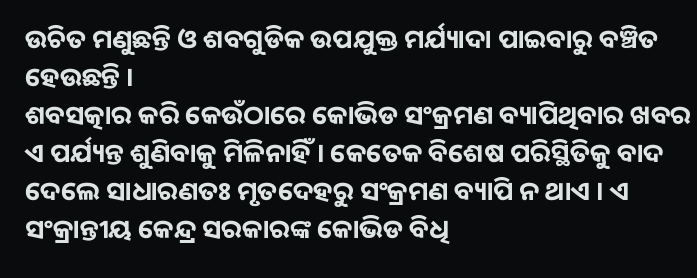ଉଚିତ ମଣୁଛନ୍ତି ଓ ଶବଗୁଡିକ ଉପଯୁକ୍ତ ମର୍ଯ୍ୟାଦା ପାଇବାରୁ ବଞ୍ଚିତ ହେଉଛନ୍ତି ।
ଶବସତ୍କାର କରି କେଉଁଠାରେ କୋଭିଡ ସଂକ୍ରମଣ ବ୍ୟାପିଥିବାର ଖବର ଏ ପର୍ଯ୍ୟନ୍ତ ଶୁଣିବାକୁ ମିଳିନାହିଁ । କେତେକ ବିଶେଷ ପରିସ୍ଥିତିକୁ ବାଦ ଦେଲେ ସାଧାରଣତଃ ମୃତଦେହରୁ ସଂକ୍ରମଣ ବ୍ୟାପି ନ ଥାଏ । ଏ ସଂକ୍ରାନ୍ତୀୟ କେନ୍ଦ୍ର ସରକାରଙ୍କ କୋଭିଡ ବିଧି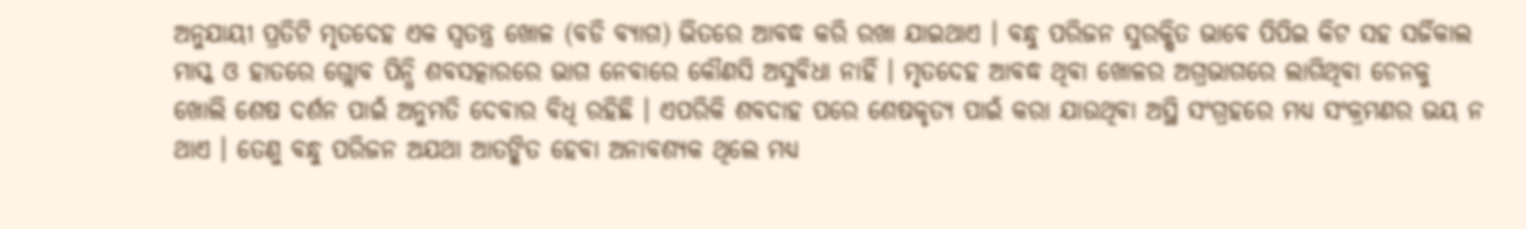ଅନୁଯାୟୀ ପ୍ରତିଟି ମୃତଦେହ ଏକ ସ୍ୱତନ୍ତ୍ର ଖୋଳ (ବଡି ବ୍ୟାଗ) ଭିତରେ ଆବଦ୍ଧ କରି ରଖା ଯାଇଥାଏ । ବନ୍ଧୁ ପରିଜନ ସୁରକ୍ଷିତ ଭାବେ ପିପିଇ କିଟ ସହ ସର୍ଜିକାଲ ମାସ୍କ ଓ ହାତରେ ଗ୍ଲୋବ ପିନ୍ଧି ଶବସତ୍କାରରେ ଭାଗ ନେବାରେ କୌଣସି ଅସୁବିଧା ନାହିଁ । ମୃତଦେହ ଆବଦ୍ଧ ଥିବା ଖୋଳର ଅଗ୍ରଭାଗରେ ଲାଗିଥିବା ଚେନକୁ ଖୋଲି ଶେଷ ଦର୍ଶନ ପାଇଁ ଅନୁମତି ଦେବାର ବିଧି ରହିଛି । ଏପରିକି ଶବଦାହ ପରେ ଶେଷକୃତ୍ୟ ପାଇଁ କରା ଯାଉଥିବା ଅସ୍ଥି ସଂଗ୍ରହରେ ମଧ୍ୟ ସଂକ୍ରମଣର ଭୟ ନ ଥାଏ । ତେଣୁ ବନ୍ଧୁ ପରିଜନ ଅଯଥା ଆତଙ୍କିତ ହେବା ଅନାବଶ୍ୟକ ଥିଲେ ମଧ୍ୟ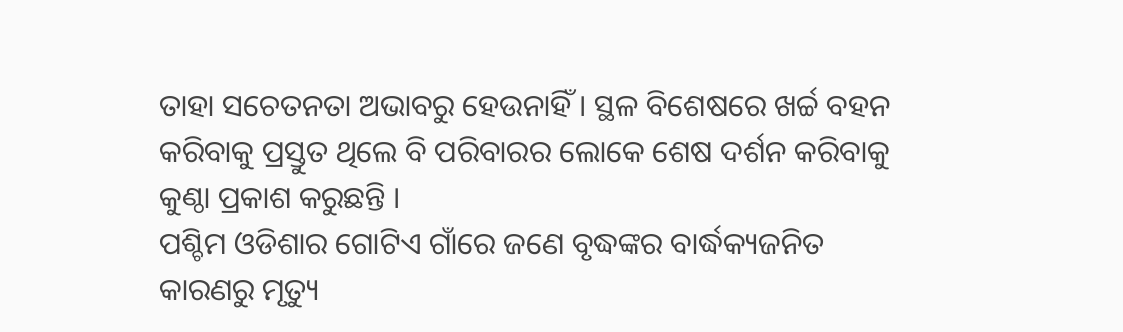ତାହା ସଚେତନତା ଅଭାବରୁ ହେଉନାହିଁ । ସ୍ଥଳ ବିଶେଷରେ ଖର୍ଚ୍ଚ ବହନ କରିବାକୁ ପ୍ରସ୍ତୁତ ଥିଲେ ବି ପରିବାରର ଲୋକେ ଶେଷ ଦର୍ଶନ କରିବାକୁ କୁଣ୍ଠା ପ୍ରକାଶ କରୁଛନ୍ତି ।
ପଶ୍ଚିମ ଓଡିଶାର ଗୋଟିଏ ଗାଁରେ ଜଣେ ବୃଦ୍ଧଙ୍କର ବାର୍ଦ୍ଧକ୍ୟଜନିତ କାରଣରୁ ମୃତ୍ୟୁ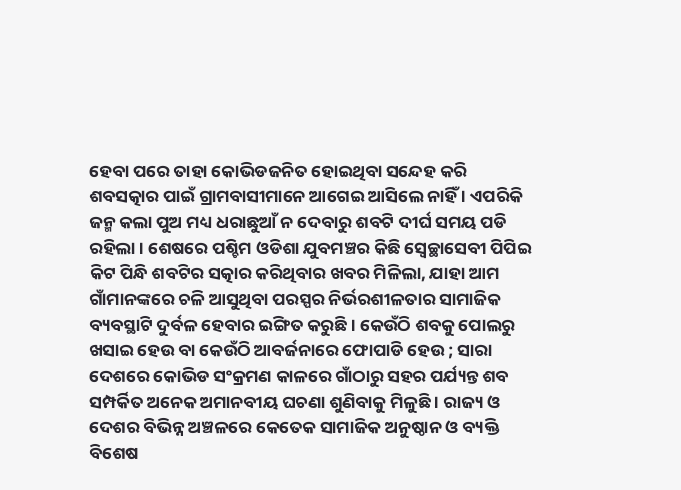ହେବା ପରେ ତାହା କୋଭିଡଜନିତ ହୋଇଥିବା ସନ୍ଦେହ କରି ଶବସତ୍କାର ପାଇଁ ଗ୍ରାମବାସୀମାନେ ଆଗେଇ ଆସିଲେ ନାହିଁ । ଏପରିକି ଜନ୍ମ କଲା ପୁଅ ମଧ୍ୟ ଧରାଛୁଆଁ ନ ଦେବାରୁ ଶବଟି ଦୀର୍ଘ ସମୟ ପଡି ରହିଲା । ଶେଷରେ ପଶ୍ଚିମ ଓଡିଶା ଯୁବମଞ୍ଚର କିଛି ସ୍ୱେଚ୍ଛାସେବୀ ପିପିଇ କିଟ ପିନ୍ଧି ଶବଟିର ସତ୍କାର କରିଥିବାର ଖବର ମିଳିଲା, ଯାହା ଆମ ଗାଁମାନଙ୍କରେ ଚଳି ଆସୁଥିବା ପରସ୍ପର ନିର୍ଭରଶୀଳତାର ସାମାଜିକ ବ୍ୟବସ୍ଥାଟି ଦୁର୍ବଳ ହେବାର ଇଙ୍ଗିତ କରୁଛି । କେଉଁଠି ଶବକୁ ପୋଲରୁ ଖସାଇ ହେଉ ବା କେଉଁଠି ଆବର୍ଜନାରେ ଫୋପାଡି ହେଉ ; ସାରା ଦେଶରେ କୋଭିଡ ସଂକ୍ରମଣ କାଳରେ ଗାଁଠାରୁ ସହର ପର୍ଯ୍ୟନ୍ତ ଶବ ସମ୍ପର୍କିତ ଅନେକ ଅମାନବୀୟ ଘଚଣା ଶୁଣିବାକୁ ମିଳୁଛି । ରାଜ୍ୟ ଓ ଦେଶର ବିଭିନ୍ନ ଅଞ୍ଚଳରେ କେତେକ ସାମାଜିକ ଅନୁଷ୍ଠାନ ଓ ବ୍ୟକ୍ତି ବିଶେଷ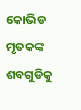କୋଭିଡ ମୃତକଙ୍କ ଶବଗୁଡିକୁ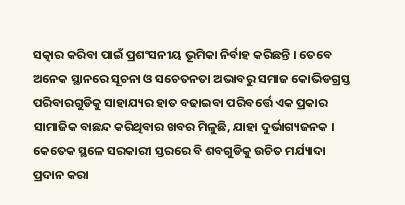ସତ୍କାର କରିବା ପାଇଁ ପ୍ରଶଂସନୀୟ ଭୂମିକା ନିର୍ବାହ କରିଛନ୍ତି । ତେବେ ଅନେକ ସ୍ଥାନରେ ସୂଚନା ଓ ସଚେତନତା ଅଭାବରୁ ସମାଜ କୋଭିଡଗ୍ରସ୍ତ ପରିବାରଗୁଡିକୁ ସାହାଯ୍ୟର ହାତ ବଢାଇବା ପରିବର୍ତ୍ତେ ଏକ ପ୍ରକାର ସାମାଜିକ ବାଛନ୍ଦ କରିଥିବାର ଖବର ମିଳୁଛି, ଯାହା ଦୁର୍ଭାଗ୍ୟଜନକ ।
କେତେକ ସ୍ଥଳେ ସରକାରୀ ସ୍ତରରେ ବି ଶବଗୁଡିକୁ ଉଚିତ ମର୍ଯ୍ୟାଦା ପ୍ରଦାନ କରା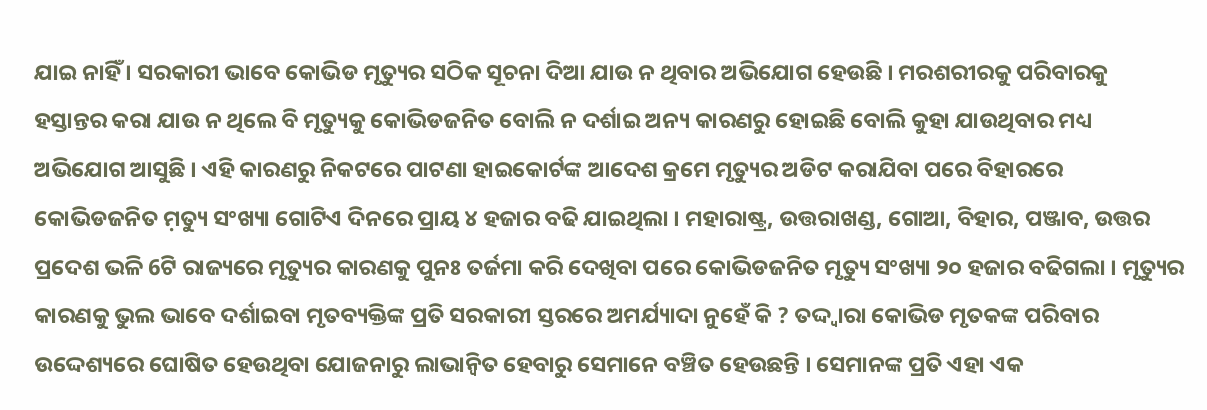ଯାଇ ନାହିଁ । ସରକାରୀ ଭାବେ କୋଭିଡ ମୃତ୍ୟୁର ସଠିକ ସୂଚନା ଦିଆ ଯାଉ ନ ଥିବାର ଅଭିଯୋଗ ହେଉଛି । ମରଶରୀରକୁ ପରିବାରକୁ ହସ୍ତାନ୍ତର କରା ଯାଉ ନ ଥିଲେ ବି ମୃତ୍ୟୁକୁ କୋଭିଡଜନିତ ବୋଲି ନ ଦର୍ଶାଇ ଅନ୍ୟ କାରଣରୁ ହୋଇଛି ବୋଲି କୁହା ଯାଉଥିବାର ମଧ୍ୟ ଅଭିଯୋଗ ଆସୁଛି । ଏହି କାରଣରୁ ନିକଟରେ ପାଟଣା ହାଇକୋର୍ଟଙ୍କ ଆଦେଶ କ୍ରମେ ମୃତ୍ୟୁର ଅଡିଟ କରାଯିବା ପରେ ବିହାରରେ କୋଭିଡଜନିତ ମ଼ତ୍ୟୁ ସଂଖ୍ୟା ଗୋଟିଏ ଦିନରେ ପ୍ରାୟ ୪ ହଜାର ବଢି ଯାଇଥିଲା । ମହାରାଷ୍ଟ୍ର, ଉତ୍ତରାଖଣ୍ଡ, ଗୋଆ, ବିହାର, ପଞ୍ଜାବ, ଉତ୍ତର ପ୍ରଦେଶ ଭଳି 6ଟି ରାଜ୍ୟରେ ମୃତ୍ୟୁର କାରଣକୁ ପୁନଃ ତର୍ଜମା କରି ଦେଖିବା ପରେ କୋଭିଡଜନିତ ମୃତ୍ୟୁ ସଂଖ୍ୟା ୨୦ ହଜାର ବଢିଗଲା । ମୃତ୍ୟୁର କାରଣକୁ ଭୁଲ ଭାବେ ଦର୍ଶାଇବା ମୃତବ୍ୟକ୍ତିଙ୍କ ପ୍ରତି ସରକାରୀ ସ୍ତରରେ ଅମର୍ଯ୍ୟାଦା ନୁହେଁ କି ? ତଦ୍ଦ୍ୱାରା କୋଭିଡ ମୃତକଙ୍କ ପରିବାର ଉଦ୍ଦେଶ୍ୟରେ ଘୋଷିତ ହେଉଥିବା ଯୋଜନାରୁ ଲାଭାନ୍ୱିତ ହେବାରୁ ସେମାନେ ବଞ୍ଚିତ ହେଉଛନ୍ତି । ସେମାନଙ୍କ ପ୍ରତି ଏହା ଏକ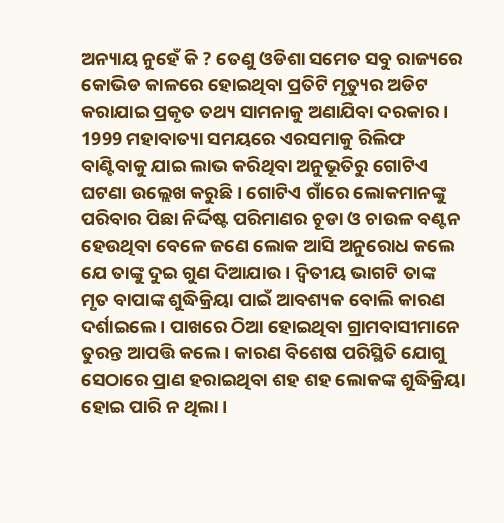ଅନ୍ୟାୟ ନୁହେଁ କି ? ତେଣୁ ଓଡିଶା ସମେତ ସବୁ ରାଜ୍ୟରେ କୋଭିଡ କାଳରେ ହୋଇଥିବା ପ୍ରତିଟି ମୃତ୍ୟୁର ଅଡିଟ କରାଯାଇ ପ୍ରକୃତ ତଥ୍ୟ ସାମନାକୁ ଅଣାଯିବା ଦରକାର ।
1999 ମହାବାତ୍ୟା ସମୟରେ ଏରସମାକୁ ରିଲିଫ ବାଣ୍ଟିବାକୁ ଯାଇ ଲାଭ କରିଥିବା ଅନୁଭୂତିରୁ ଗୋଟିଏ ଘଟଣା ଉଲ୍ଲେଖ କରୁଛି । ଗୋଟିଏ ଗାଁରେ ଲୋକମାନଙ୍କୁ ପରିବାର ପିଛା ନିର୍ଦ୍ଦିଷ୍ଟ ପରିମାଣର ଚୂଡା ଓ ଚାଉଳ ବଣ୍ଟନ ହେଉଥିବା ବେଳେ ଜଣେ ଲୋକ ଆସି ଅନୁରୋଧ କଲେ ଯେ ତାଙ୍କୁ ଦୁଇ ଗୁଣ ଦିଆଯାଉ । ଦ୍ୱିତୀୟ ଭାଗଟି ତାଙ୍କ ମୃତ ବାପାଙ୍କ ଶୁଦ୍ଧିକ୍ରିୟା ପାଇଁ ଆବଶ୍ୟକ ବୋଲି କାରଣ ଦର୍ଶାଇଲେ । ପାଖରେ ଠିଆ ହୋଇଥିବା ଗ୍ରାମବାସୀମାନେ ତୁରନ୍ତ ଆପତ୍ତି କଲେ । କାରଣ ବିଶେଷ ପରିସ୍ଥିତି ଯୋଗୁ ସେଠାରେ ପ୍ରାଣ ହରାଇଥିବା ଶହ ଶହ ଲୋକଙ୍କ ଶୁଦ୍ଧିକ୍ରିୟା ହୋଇ ପାରି ନ ଥିଲା ।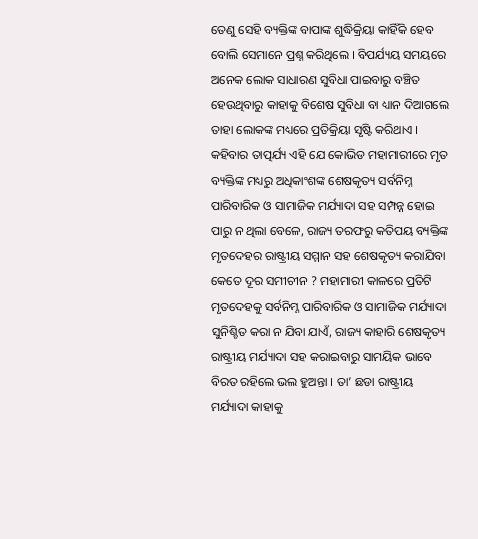ତେଣୁ ସେହି ବ୍ୟକ୍ତିଙ୍କ ବାପାଙ୍କ ଶୁଦ୍ଧିକ୍ରିୟା କାହିଁକି ହେବ ବୋଲି ସେମାନେ ପ୍ରଶ୍ନ କରିଥିଲେ । ବିପର୍ଯ୍ୟୟ ସମୟରେ ଅନେକ ଲୋକ ସାଧାରଣ ସୁବିଧା ପାଇବାରୁ ବଞ୍ଚିତ ହେଉଥିବାରୁ କାହାକୁ ବିଶେଷ ସୁବିଧା ବା ଧ୍ୟାନ ଦିଆଗଲେ ତାହା ଲୋକଙ୍କ ମଧ୍ୟରେ ପ୍ରତିକ୍ରିୟା ସୃଷ୍ଟି କରିଥାଏ । କହିବାର ତାତ୍ପର୍ଯ୍ୟ ଏହି ଯେ କୋଭିଡ ମହାମାରୀରେ ମୃତ ବ୍ୟକ୍ତିଙ୍କ ମଧ୍ୟରୁ ଅଧିକାଂଶଙ୍କ ଶେଷକୃତ୍ୟ ସର୍ବନିମ୍ନ ପାରିବାରିକ ଓ ସାମାଜିକ ମର୍ଯ୍ୟାଦା ସହ ସମ୍ପନ୍ନ ହୋଇ ପାରୁ ନ ଥିଲା ବେଳେ, ରାଜ୍ୟ ତରଫରୁ କତିପୟ ବ୍ୟକ୍ତିଙ୍କ ମୃତଦେହର ରାଷ୍ଟ୍ରୀୟ ସମ୍ମାନ ସହ ଶେଷକୃତ୍ୟ କରାଯିବା କେତେ ଦୂର ସମୀଚୀନ ? ମହାମାରୀ କାଳରେ ପ୍ରତିଟି ମୃତଦେହକୁ ସର୍ବନିମ୍ନ ପାରିବାରିକ ଓ ସାମାଜିକ ମର୍ଯ୍ୟାଦା ସୁନିଶ୍ଚିତ କରା ନ ଯିବା ଯାଏଁ, ରାଜ୍ୟ କାହାରି ଶେଷକୃତ୍ୟ ରାଷ୍ଟ୍ରୀୟ ମର୍ଯ୍ୟାଦା ସହ କରାଇବାରୁ ସାମୟିକ ଭାବେ ବିରତ ରହିଲେ ଭଲ ହୁଅନ୍ତା । ତା’ ଛଡା ରାଷ୍ଟ୍ରୀୟ ମର୍ଯ୍ୟାଦା କାହାକୁ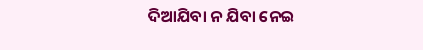ଦିଆଯିବା ନ ଯିବା ନେଇ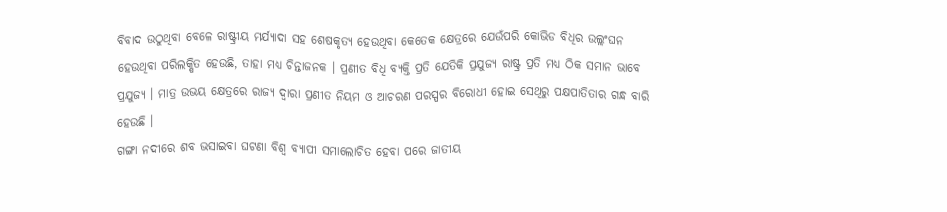ବିବାଦ ଉଠୁଥିବା ବେଳେ ରାଷ୍ଟ୍ରୀୟ ମର୍ଯ୍ୟାଦା ସହ ଶେଷକୃତ୍ୟ ହେଉଥିବା କେତେକ କ୍ଷେତ୍ରରେ ଯେଉଁପରି କୋଭିଡ ବିଧିର ଉଲ୍ଲଂଘନ ହେଉଥିବା ପରିଲକ୍ଷିତ ହେଉଛି, ତାହା ମଧ୍ୟ ଚିନ୍ତାଜନକ । ପ୍ରଣୀତ ବିଧି ବ୍ୟକ୍ତି ପ୍ରତି ଯେତିକି ପ୍ରଯୁଜ୍ୟ ରାଷ୍ଟ୍ର ପ୍ରତି ମଧ୍ୟ ଠିକ ସମାନ ଭାବେ ପ୍ରଯୁଜ୍ୟ । ମାତ୍ର ଉଭୟ କ୍ଷେତ୍ରରେ ରାଜ୍ୟ ଦ୍ୱାରା ପ୍ରଣୀତ ନିୟମ ଓ ଆଚରଣ ପରସ୍ପର ବିରୋଧୀ ହୋଇ ସେଥିରୁ ପକ୍ଷପାତିତାର ଗନ୍ଧ ବାରି ହେଉଛି ।
ଗଙ୍ଗା ନଦୀରେ ଶବ ଭସାଇବା ଘଟଣା ବିଶ୍ୱ ବ୍ୟାପୀ ସମାଲୋଚିତ ହେବା ପରେ ଜାତୀୟ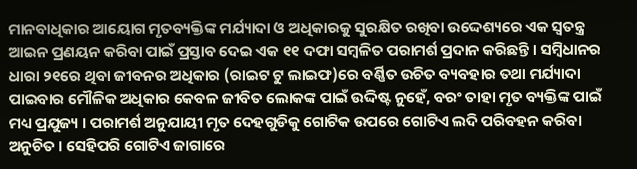ମାନବାଧିକାର ଆୟୋଗ ମୃତବ୍ୟକ୍ତିଙ୍କ ମର୍ଯ୍ୟାଦା ଓ ଅଧିକାରକୁ ସୁରକ୍ଷିତ ରଖିବା ଉଦ୍ଦେଶ୍ୟରେ ଏକ ସ୍ୱତନ୍ତ୍ର ଆଇନ ପ୍ରଣୟନ କରିବା ପାଇଁ ପ୍ରସ୍ତାବ ଦେଇ ଏକ ୧୧ ଦଫା ସମ୍ୱଳିତ ପରାମର୍ଶ ପ୍ରଦାନ କରିଛନ୍ତି । ସମ୍ୱିଧାନର ଧାରା ୨୧ରେ ଥିବା ଜୀବନର ଅଧିକାର (ରାଇଟ ଟୁ ଲାଇଫ)ରେ ବର୍ଣ୍ଣିତ ଉଚିତ ବ୍ୟବହାର ତଥା ମର୍ଯ୍ୟାଦା ପାଇବାର ମୌଳିକ ଅଧିକାର କେବଳ ଜୀବିତ ଲୋକଙ୍କ ପାଇଁ ଉଦ୍ଦିଷ୍ଟ ନୁହେଁ, ବରଂ ତାହା ମୃତ ବ୍ୟକ୍ତିଙ୍କ ପାଇଁ ମଧ୍ୟ ପ୍ରଯୁଜ୍ୟ । ପରାମର୍ଶ ଅନୁଯାୟୀ ମୃତ ଦେହଗୁଡିକୁ ଗୋଟିକ ଉପରେ ଗୋଟିଏ ଲଦି ପରିବହନ କରିବା ଅନୁଚିତ । ସେହିପରି ଗୋଟିଏ ଜାଗାରେ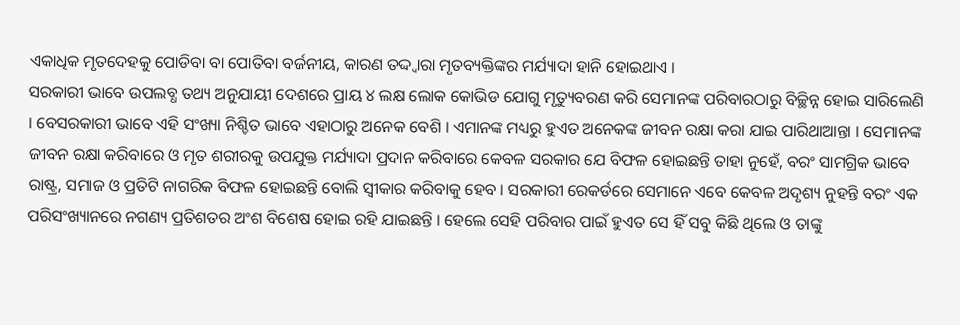ଏକାଧିକ ମୃତଦେହକୁ ପୋଡିବା ବା ପୋତିବା ବର୍ଜନୀୟ, କାରଣ ତଦ୍ଦ୍ୱାରା ମୃତବ୍ୟକ୍ତିଙ୍କର ମର୍ଯ୍ୟାଦା ହାନି ହୋଇଥାଏ ।
ସରକାରୀ ଭାବେ ଉପଲବ୍ଧ ତଥ୍ୟ ଅନୁଯାୟୀ ଦେଶରେ ପ୍ରାୟ ୪ ଲକ୍ଷ ଲୋକ କୋଭିଡ ଯୋଗୁ ମୃତ୍ୟୁବରଣ କରି ସେମାନଙ୍କ ପରିବାରଠାରୁ ବିଚ୍ଛିନ୍ନ ହୋଇ ସାରିଲେଣି । ବେସରକାରୀ ଭାବେ ଏହି ସଂଖ୍ୟା ନିଶ୍ଚିତ ଭାବେ ଏହାଠାରୁ ଅନେକ ବେଶି । ଏମାନଙ୍କ ମଧ୍ୟରୁ ହୁଏତ ଅନେକଙ୍କ ଜୀବନ ରକ୍ଷା କରା ଯାଇ ପାରିଥାଆନ୍ତା । ସେମାନଙ୍କ ଜୀବନ ରକ୍ଷା କରିବାରେ ଓ ମୃତ ଶରୀରକୁ ଉପଯୁକ୍ତ ମର୍ଯ୍ୟାଦା ପ୍ରଦାନ କରିବାରେ କେବଳ ସରକାର ଯେ ବିଫଳ ହୋଇଛନ୍ତି ତାହା ନୁହେଁ, ବରଂ ସାମଗ୍ରିକ ଭାବେ ରାଷ୍ଟ୍ର, ସମାଜ ଓ ପ୍ରତିଟି ନାଗରିକ ବିଫଳ ହୋଇଛନ୍ତି ବୋଲି ସ୍ୱୀକାର କରିବାକୁ ହେବ । ସରକାରୀ ରେକର୍ଡରେ ସେମାନେ ଏବେ କେବଳ ଅଦୃଶ୍ୟ ନୁହନ୍ତି ବରଂ ଏକ ପରିସଂଖ୍ୟାନରେ ନଗଣ୍ୟ ପ୍ରତିଶତର ଅଂଶ ବିଶେଷ ହୋଇ ରହି ଯାଇଛନ୍ତି । ହେଲେ ସେହି ପରିବାର ପାଇଁ ହୁଏତ ସେ ହିଁ ସବୁ କିଛି ଥିଲେ ଓ ତାଙ୍କୁ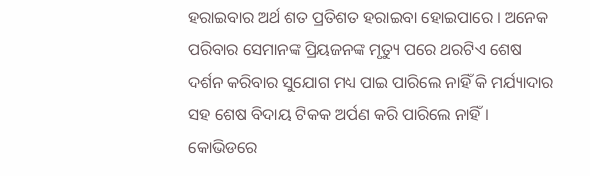ହରାଇବାର ଅର୍ଥ ଶତ ପ୍ରତିଶତ ହରାଇବା ହୋଇପାରେ । ଅନେକ ପରିବାର ସେମାନଙ୍କ ପ୍ରିୟଜନଙ୍କ ମୃତ୍ୟୁ ପରେ ଥରଟିଏ ଶେଷ ଦର୍ଶନ କରିବାର ସୁଯୋଗ ମଧ୍ୟ ପାଇ ପାରିଲେ ନାହିଁ କି ମର୍ଯ୍ୟାଦାର ସହ ଶେଷ ବିଦାୟ ଟିକକ ଅର୍ପଣ କରି ପାରିଲେ ନାହିଁ । କୋଭିଡରେ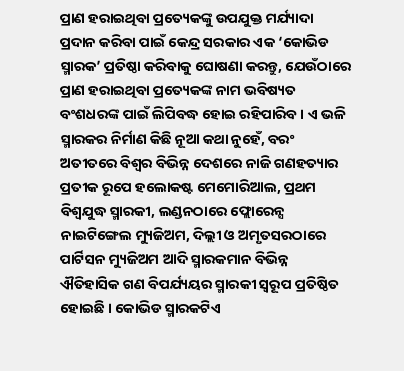ପ୍ରାଣ ହରାଇଥିବା ପ୍ରତ୍ୟେକଙ୍କୁ ଉପଯୁକ୍ତ ମର୍ଯ୍ୟାଦା ପ୍ରଦାନ କରିବା ପାଇଁ କେନ୍ଦ୍ର ସରକାର ଏକ ‘କୋଭିଡ ସ୍ମାରକ’ ପ୍ରତିଷ୍ଠା କରିବାକୁ ଘୋଷଣା କରନ୍ତୁ, ଯେଉଁଠାରେ ପ୍ରାଣ ହରାଇଥିବା ପ୍ରତ୍ୟେକଙ୍କ ନାମ ଭବିଷ୍ୟତ ବଂଶଧରଙ୍କ ପାଇଁ ଲିପିବଦ୍ଧ ହୋଇ ରହିପାରିବ । ଏ ଭଳି ସ୍ମାରକର ନିର୍ମାଣ କିଛି ନୂଆ କଥା ନୁହେଁ, ବରଂ ଅତୀତରେ ବିଶ୍ୱର ବିଭିନ୍ନ ଦେଶରେ ନାଜି ଗଣହତ୍ୟାର ପ୍ରତୀକ ରୂପେ ହଲୋକଷ୍ଟ ମେମୋରିଆଲ, ପ୍ରଥମ ବିଶ୍ୱଯୁଦ୍ଧ ସ୍ମାରକୀ, ଲଣ୍ଡନଠାରେ ଫ୍ଲୋରେନ୍ସ ନାଇଟିଙ୍ଗେଲ ମ୍ୟୁଜିଅମ, ଦିଲ୍ଲୀ ଓ ଅମୃତସରଠାରେ ପାର୍ଟିସନ ମ୍ୟୁଜିଅମ ଆଦି ସ୍ମାରକମାନ ବିଭିନ୍ନ ଐତିହାସିକ ଗଣ ବିପର୍ଯ୍ୟୟର ସ୍ମାରକୀ ସ୍ୱରୂପ ପ୍ରତିଷ୍ଠିତ ହୋଇଛି । କୋଭିଡ ସ୍ମାରକଟିଏ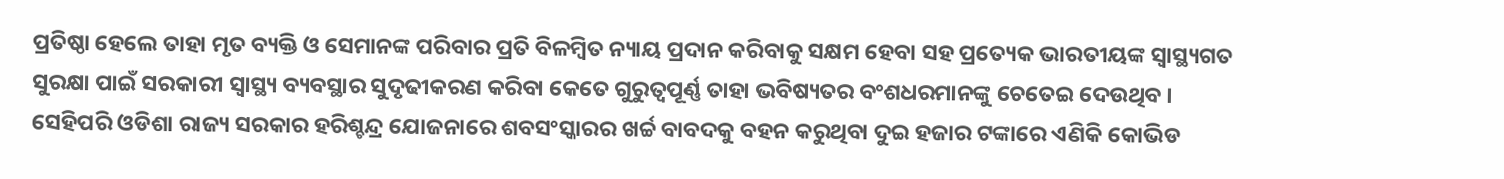ପ୍ରତିଷ୍ଠା ହେଲେ ତାହା ମୃତ ବ୍ୟକ୍ତି ଓ ସେମାନଙ୍କ ପରିବାର ପ୍ରତି ବିଳମ୍ୱିତ ନ୍ୟାୟ ପ୍ରଦାନ କରିବାକୁ ସକ୍ଷମ ହେବା ସହ ପ୍ରତ୍ୟେକ ଭାରତୀୟଙ୍କ ସ୍ୱାସ୍ଥ୍ୟଗତ ସୁରକ୍ଷା ପାଇଁ ସରକାରୀ ସ୍ୱାସ୍ଥ୍ୟ ବ୍ୟବସ୍ଥାର ସୁଦୃଢୀକରଣ କରିବା କେତେ ଗୁରୁତ୍ୱପୂର୍ଣ୍ଣ ତାହା ଭବିଷ୍ୟତର ବଂଶଧରମାନଙ୍କୁ ଚେତେଇ ଦେଉଥିବ । ସେହିପରି ଓଡିଶା ରାଜ୍ୟ ସରକାର ହରିଶ୍ଚନ୍ଦ୍ର ଯୋଜନାରେ ଶବସଂସ୍କାରର ଖର୍ଚ୍ଚ ବାବଦକୁ ବହନ କରୁଥିବା ଦୁଇ ହଜାର ଟଙ୍କାରେ ଏଣିକି କୋଭିଡ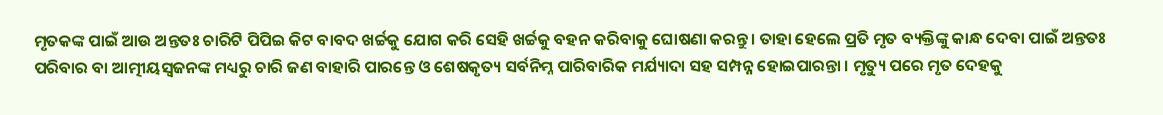ମୃତକଙ୍କ ପାଇଁ ଆଉ ଅନ୍ତତଃ ଚାରିଟି ପିପିଇ କିଟ ବାବଦ ଖର୍ଚ୍ଚକୁ ଯୋଗ କରି ସେହି ଖର୍ଚ୍ଚକୁ ବହନ କରିବାକୁ ଘୋଷଣା କରନ୍ତୁ । ତାହା ହେଲେ ପ୍ରତି ମୃତ ବ୍ୟକ୍ତିଙ୍କୁ କାନ୍ଧ ଦେବା ପାଇଁ ଅନ୍ତତଃ ପରିବାର ବା ଆତ୍ମୀୟସ୍ୱଜନଙ୍କ ମଧ୍ୟରୁ ଚାରି ଜଣ ବାହାରି ପାରନ୍ତେ ଓ ଶେଷକୃତ୍ୟ ସର୍ବନିମ୍ନ ପାରିବାରିକ ମର୍ଯ୍ୟାଦା ସହ ସମ୍ପନ୍ନ ହୋଇପାରନ୍ତା । ମୃତ୍ୟୁ ପରେ ମୃତ ଦେହକୁ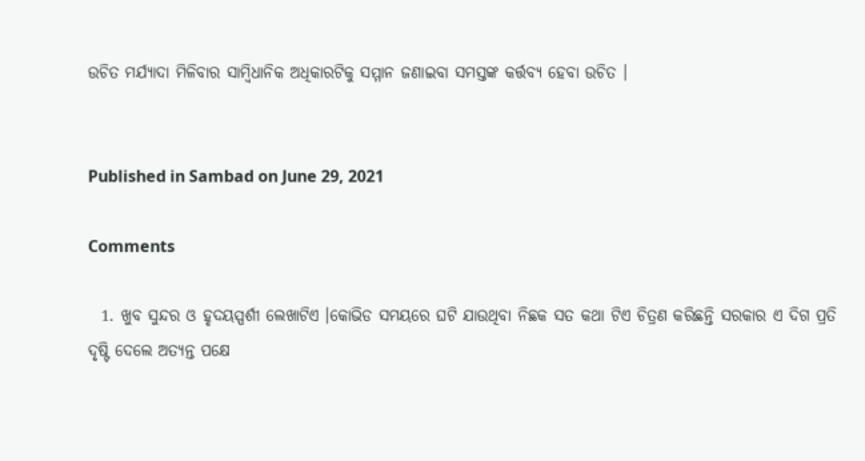ଉଚିତ ମର୍ଯ୍ୟାଦା ମିଳିବାର ସାମ୍ୱିଧାନିକ ଅଧିକାରଟିକୁ ସମ୍ମାନ ଜଣାଇବା ସମସ୍ତଙ୍କ କର୍ତ୍ତବ୍ୟ ହେବା ଉଚିତ ।


Published in Sambad on June 29, 2021

Comments

  1. ଖୁବ ସୁନ୍ଦର ଓ ହୃଦୟସ୍ପର୍ଶୀ ଲେଖାଟିଏ ।କୋଭିଡ ସମୟରେ ଘଟି ଯାଉଥିବା ନିଛକ ସତ କଥା ଟିଏ ଚିତ୍ରଣ କରିଛନ୍ତି ସରକାର ଏ ଦିଗ ପ୍ରତି ଦୃଷ୍ଟି ଦେଲେ ଅତ୍ୟନ୍ତ ପକ୍ଷେ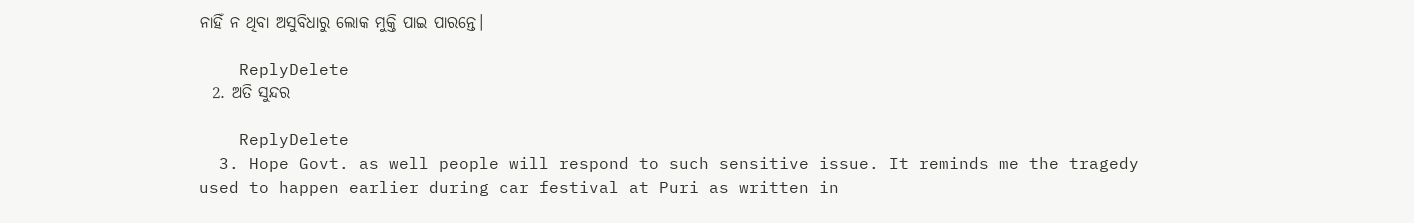ନାହିଁ ନ ଥିବା ଅସୁବିଧାରୁ ଲୋକ ମୁକ୍ତି ପାଇ ପାରନ୍ତେ।

    ReplyDelete
  2. ଅତି ସୁନ୍ଦର

    ReplyDelete
  3. Hope Govt. as well people will respond to such sensitive issue. It reminds me the tragedy used to happen earlier during car festival at Puri as written in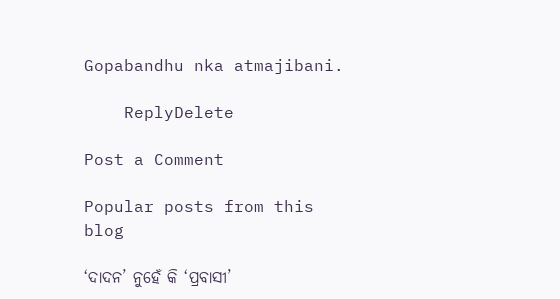Gopabandhu nka atmajibani.

    ReplyDelete

Post a Comment

Popular posts from this blog

‘ଦାଦନ’ ନୁହେଁ କି ‘ପ୍ରବାସୀ’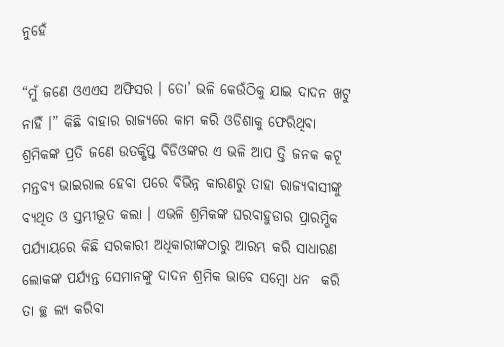ନୁହେଁ

“ମୁଁ ଜଣେ ଓଏଏସ ଅଫିସର । ତୋ’ ଭଳି କେଉଁଠିକୁ ଯାଇ ଦାଦନ ଖଟୁ ନାହିଁ ।” କିଛି ବାହାର ରାଜ୍ୟରେ କାମ କରି ଓଡିଶାକୁ ଫେରିଥିବା ଶ୍ରମିକଙ୍କ ପ୍ରତି ଜଣେ ଉତକ୍ଷିପ୍ତ ବିଡିଓଙ୍କର ଏ ଭଳି ଆପ ତ୍ତି ଜନକ କଟୂ ମନ୍ତବ୍ୟ ଭାଇରାଲ ହେବା ପରେ ବିଭିନ୍ନ କାରଣରୁ ତାହା ରାଜ୍ୟବାସୀଙ୍କୁ ବ୍ୟଥିତ ଓ ସ୍ତମ୍ଭୀଭୂତ କଲା । ଏଭଳି ଶ୍ରମିକଙ୍କ ଘରବାହୁଡାର ପ୍ରାରମ୍ଭିକ ପର୍ଯ୍ୟାୟରେ କିଛି ସରକାରୀ ଅଧିକାରୀଙ୍କଠାରୁ ଆରମ୍ଭ କରି ସାଧାରଣ ଲୋକଙ୍କ ପର୍ଯ୍ୟନ୍ତ ସେମାନଙ୍କୁ ଦାଦନ ଶ୍ରମିକ ଭାବେ ସମ୍ବୋ ଧନ  କରି ତା ଚ୍ଛ ଲ୍ୟ କରିବା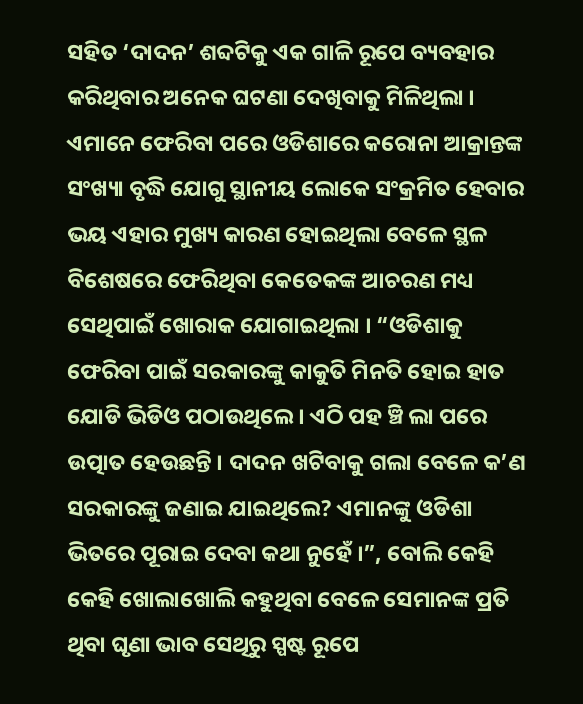ସହିତ ‘ଦାଦନ’ ଶବ୍ଦଟିକୁ ଏକ ଗାଳି ରୂପେ ବ୍ୟବହାର କରିଥିବାର ଅନେକ ଘଟଣା ଦେଖିବାକୁ ମିଳିଥିଲା । ଏମାନେ ଫେରିବା ପରେ ଓଡିଶାରେ କରୋନା ଆକ୍ରାନ୍ତଙ୍କ ସଂଖ୍ୟା ବୃଦ୍ଧି ଯୋଗୁ ସ୍ଥାନୀୟ ଲୋକେ ସଂକ୍ରମିତ ହେବାର ଭୟ ଏହାର ମୁଖ୍ୟ କାରଣ ହୋଇଥିଲା ବେଳେ ସ୍ଥଳ ବିଶେଷରେ ଫେରିଥିବା କେତେକଙ୍କ ଆଚରଣ ମଧ୍ୟ ସେଥିପାଇଁ ଖୋରାକ ଯୋଗାଇଥିଲା । “ଓଡିଶାକୁ ଫେରିବା ପାଇଁ ସରକାରଙ୍କୁ କାକୁତି ମିନତି ହୋଇ ହାତ ଯୋଡି ଭିଡିଓ ପଠାଉଥିଲେ । ଏଠି ପହ ଞ୍ଚି ଲା ପରେ ଉତ୍ପାତ ହେଉଛନ୍ତି । ଦାଦନ ଖଟିବାକୁ ଗଲା ବେଳେ କ’ଣ ସରକାରଙ୍କୁ ଜଣାଇ ଯାଇଥିଲେ? ଏମାନଙ୍କୁ ଓଡିଶା ଭିତରେ ପୂରାଇ ଦେବା କଥା ନୁହେଁ ।”, ବୋଲି କେହି କେହି ଖୋଲାଖୋଲି କହୁଥିବା ବେଳେ ସେମାନଙ୍କ ପ୍ରତି ଥିବା ଘୃଣା ଭାବ ସେଥିରୁ ସ୍ପଷ୍ଟ ରୂପେ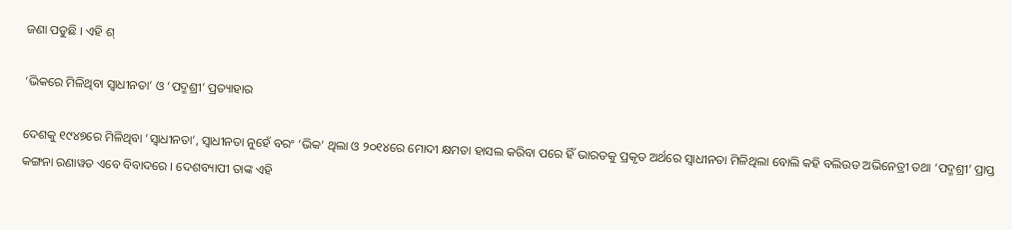ଜଣା ପଡୁଛି । ଏହି ଶ୍

‘ଭିକରେ ମିଳିଥିବା ସ୍ୱାଧୀନତା’ ଓ ‘ପଦ୍ମଶ୍ରୀ’ ପ୍ରତ୍ୟାହାର

ଦେଶକୁ ୧୯୪୭ରେ ମିଳିଥିବା ‘ସ୍ୱାଧୀନତା’, ସ୍ୱାଧୀନତା ନୁହେଁ ବରଂ ‘ଭିକ’ ଥିଲା ଓ ୨୦୧୪ରେ ମୋଦୀ କ୍ଷମତା ହାସଲ କରିବା ପରେ ହିଁ ଭାରତକୁ ପ୍ରକୃତ ଅର୍ଥରେ ସ୍ୱାଧୀନତା ମିଳିଥିଲା ବୋଲି କହି ବଲିଉଡ ଅଭିନେତ୍ରୀ ତଥା ‘ପଦ୍ମଶ୍ରୀ’ ପ୍ରାପ୍ତ କଙ୍ଗନା ରଣାୱତ ଏବେ ବିବାଦରେ । ଦେଶବ୍ୟାପୀ ତାଙ୍କ ଏହି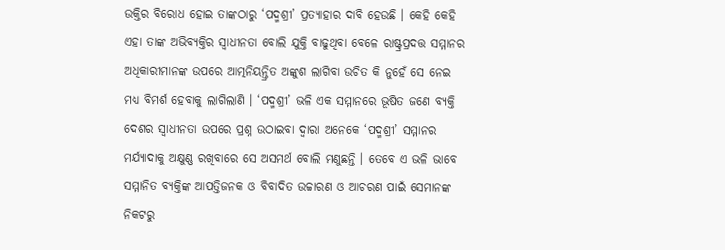ଉକ୍ତିର ବିରୋଧ ହୋଇ ତାଙ୍କଠାରୁ ‘ପଦ୍ମଶ୍ରୀ’ ପ୍ରତ୍ୟାହାର ଦାବି ହେଉଛି । କେହି କେହି ଏହା ତାଙ୍କ ଅଭିବ୍ୟକ୍ତିର ସ୍ୱାଧୀନତା ବୋଲି ଯୁକ୍ତି ବାଢୁଥିବା ବେଳେ ରାଷ୍ଟ୍ରପ୍ରଦତ୍ତ ସମ୍ମାନର ଅଧିକାରୀମାନଙ୍କ ଉପରେ ଆତ୍ମନିୟନ୍ତ୍ରିତ ଅଙ୍କୁଶ ଲାଗିବା ଉଚିତ କି ନୁହେଁ ସେ ନେଇ ମଧ୍ୟ ବିମର୍ଶ ହେବାକୁ ଲାଗିଲାଣି । ‘ପଦ୍ମଶ୍ରୀ’ ଭଳି ଏକ ସମ୍ମାନରେ ଭୂଷିତ ଜଣେ ବ୍ୟକ୍ତି ଦେଶର ସ୍ୱାଧୀନତା ଉପରେ ପ୍ରଶ୍ନ ଉଠାଇବା ଦ୍ୱାରା ଅନେକେ ‘ପଦ୍ମଶ୍ରୀ’ ସମ୍ମାନର ମର୍ଯ୍ୟାଦାକୁ ଅକ୍ଷୁଣ୍ଣ ରଖିବାରେ ସେ ଅସମର୍ଥ ବୋଲି ମଣୁଛନ୍ତି । ତେବେ ଏ ଭଳି ଭାବେ ସମ୍ମାନିତ ବ୍ୟକ୍ତିଙ୍କ ଆପତ୍ତିଜନକ ଓ ବିବାଦିତ ଉଚ୍ଚାରଣ ଓ ଆଚରଣ ପାଇଁ ସେମାନଙ୍କ ନିକଟରୁ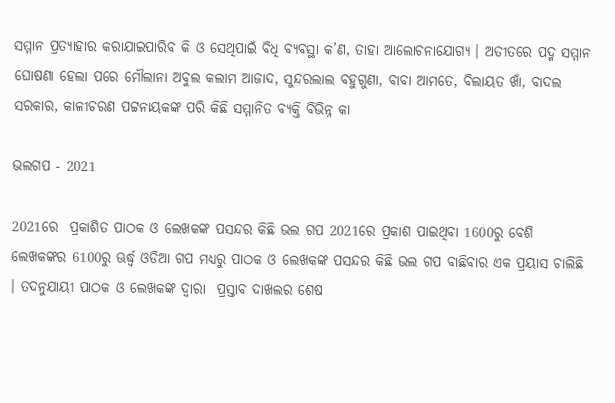ସମ୍ମାନ ପ୍ରତ୍ୟାହାର କରାଯାଇପାରିବ କି ଓ ସେଥିପାଇଁ ବିଧି ବ୍ୟବସ୍ଥା କ’ଣ, ତାହା ଆଲୋଚନାଯୋଗ୍ୟ । ଅତୀତରେ ପଦ୍ମ ସମ୍ମାନ ଘୋଷଣା ହେଲା ପରେ ମୌଲାନା ଅବୁଲ କଲାମ ଆଜାଦ, ସୁନ୍ଦରଲାଲ ବହୁଗୁଣା, ବାବା ଆମତେ, ବିଲାୟତ ଖାଁ, ବାଦଲ ସରକାର, କାଳୀଚରଣ ପଟ୍ଟନାୟକଙ୍କ ପରି କିଛି ସମ୍ମାନିତ ବ୍ୟକ୍ତି ବିଭିନ୍ନ କା

ଭଲଗପ - 2021

2021ରେ  ପ୍ରକାଶିତ ପାଠକ ଓ ଲେଖକଙ୍କ ପସନ୍ଦର କିଛି ଭଲ ଗପ 2021ରେ ପ୍ରକାଶ ପାଇଥିବା 1600ରୁ ବେଶି ଲେଖକଙ୍କର 6100ରୁ ଊର୍ଦ୍ଧ୍ୱ ଓଡିଆ ଗପ ମଧ୍ୟରୁ ପାଠକ ଓ ଲେଖକଙ୍କ ପସନ୍ଦର କିଛି ଭଲ ଗପ ବାଛିବାର ଏକ ପ୍ରୟାସ ଚାଲିଛି । ତଦନୁଯାୟୀ ପାଠକ ଓ ଲେଖକଙ୍କ ଦ୍ୱାରା  ପ୍ରସ୍ତାବ ଦାଖଲର ଶେଷ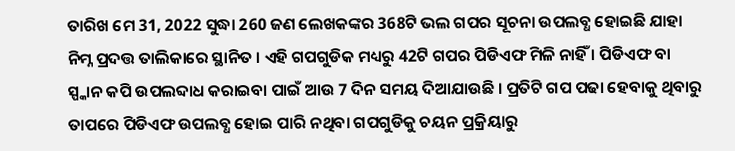ତାରିଖ ମେ 31, 2022 ସୁଦ୍ଧା 260 ଜଣ ଲେଖକଙ୍କର 368ଟି ଭଲ ଗପର ସୂଚନା ଉପଲବ୍ଧ ହୋଇଛି ଯାହା ନିମ୍ନ ପ୍ରଦତ୍ତ ତାଲିକାରେ ସ୍ଥାନିତ । ଏହି ଗପଗୁଡିକ ମଧ୍ୟରୁ 42ଟି ଗପର ପିଡିଏଫ ମିଳି ନାହିଁ । ପିଡିଏଫ ବା ସ୍ପ୍କାନ କପି ଉପଲବ୍ଦାଧ କରାଇବା ପାଇଁ ଆଉ 7 ଦିନ ସମୟ ଦିଆଯାଉଛି । ପ୍ରତିଟି ଗପ ପଢା ହେବାକୁ ଥିବାରୁ ତାପରେ ପିଡିଏଫ ଉପଲବ୍ଧ ହୋଇ ପାରି ନଥିବା ଗପଗୁଡିକୁ ଚୟନ ପ୍ରକ୍ରିୟାରୁ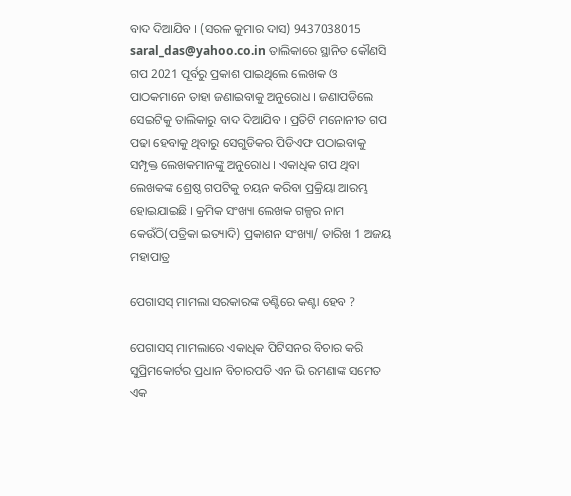ବାଦ ଦିଆଯିବ । (ସରଳ କୁମାର ଦାସ) 9437038015 saral_das@yahoo.co.in ତାଲିକାରେ ସ୍ଥାନିତ କୌଣସି ଗପ 2021 ପୂର୍ବରୁ ପ୍ରକାଶ ପାଇଥିଲେ ଲେଖକ ଓ ପାଠକମାନେ ତାହା ଜଣାଇବାକୁ ଅନୁରୋଧ । ଜଣାପଡିଲେ ସେଇଟିକୁ ତାଲିକାରୁ ବାଦ ଦିଆଯିବ । ପ୍ରତିଟି ମନୋନୀତ ଗପ ପଢା ହେବାକୁ ଥିବାରୁ ସେଗୁଡିକର ପିଡିଏଫ ପଠାଇବାକୁ ସମ୍ପୃକ୍ତ ଲେଖକମାନଙ୍କୁ ଅନୁରୋଧ । ଏକାଧିକ ଗପ ଥିବା ଲେଖକଙ୍କ ଶ୍ରେଷ୍ଠ ଗପଟିକୁ ଚୟନ କରିବା ପ୍ରକ୍ରିୟା ଆରମ୍ଭ ହୋଇଯାଇଛି । କ୍ରମିକ ସଂଖ୍ୟା ଲେଖକ ଗଳ୍ପର ନାମ କେଉଁଠି(ପତ୍ରିକା ଇତ୍ୟାଦି) ପ୍ରକାଶନ ସଂଖ୍ୟା/ ତାରିଖ 1 ଅଜୟ ମହାପାତ୍ର

ପେଗାସସ୍ ମାମଲା ସରକାରଙ୍କ ତଣ୍ଟିରେ କଣ୍ଟା ହେବ ?

ପେଗାସସ୍ ମାମଲାରେ ଏକାଧିକ ପିଟିସନର ବିଚାର କରି ସୁପ୍ରିମକୋର୍ଟର ପ୍ରଧାନ ବିଚାରପତି ଏନ ଭି ରମଣାଙ୍କ ସମେତ ଏକ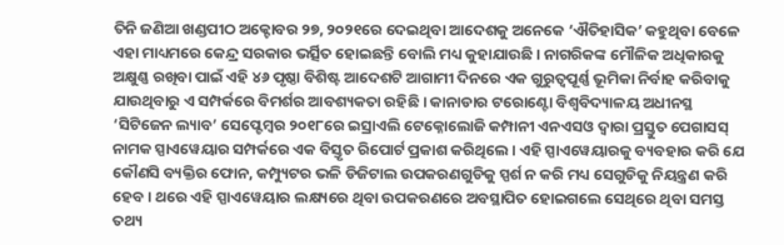ତିନି ଜଣିଆ ଖଣ୍ଡପୀଠ ଅକ୍ଟୋବର ୨୭, ୨୦୨୧ରେ ଦେଇଥିବା ଆଦେଶକୁ ଅନେକେ ‘ଐତିହାସିକ’ କହୁଥିବା ବେଳେ ଏହା ମାଧ୍ୟମରେ କେନ୍ଦ୍ର ସରକାର ଭର୍ତ୍ସିତ ହୋଇଛନ୍ତି ବୋଲି ମଧ୍ୟ କୁହାଯାଉଛି । ନାଗରିକଙ୍କ ମୌଳିକ ଅଧିକାରକୁ ଅକ୍ଷୁଣ୍ଣ ରଖିବା ପାଇଁ ଏହି ୪୬ ପୃଷ୍ଠା ବିଶିଷ୍ଟ ଆଦେଶଟି ଆଗାମୀ ଦିନରେ ଏକ ଗୁରୁତ୍ୱପୂର୍ଣ୍ଣ ଭୂମିକା ନିର୍ବାହ କରିବାକୁ ଯାଉଥିବାରୁ ଏ ସମ୍ପର୍କରେ ବିମର୍ଶର ଆବଶ୍ୟକତା ରହିଛି । କାନାଡାର ଟରୋଣ୍ଟୋ ବିଶ୍ୱବିଦ୍ୟାଳୟ ଅଧୀନସ୍ଥ ‘ସିଟିଜେନ ଲ୍ୟାବ’ ସେପ୍ଟେମ୍ୱର ୨୦୧୮ରେ ଇସ୍ରାଏଲି ଟେକ୍ନୋଲୋଜି କମ୍ପାନୀ ଏନଏସଓ ଦ୍ୱାରା ପ୍ରସ୍ତୁତ ପେଗାସସ୍ ନାମକ ସ୍ପାଏୱେୟାର ସମ୍ପର୍କରେ ଏକ ବିସ୍ତୃତ ରିପୋର୍ଟ ପ୍ରକାଶ କରିଥିଲେ । ଏହି ସ୍ପାଏୱେୟାରକୁ ବ୍ୟବହାର କରି ଯେ କୌଣସି ବ୍ୟକ୍ତିର ଫୋନ, କମ୍ପ୍ୟୁଟର ଭଳି ଡିଜିଟାଲ ଉପକରଣଗୁଡିକୁ ସ୍ପର୍ଶ ନ କରି ମଧ୍ୟ ସେଗୁଡିକୁ ନିୟନ୍ତ୍ରଣ କରି ହେବ । ଥରେ ଏହି ସ୍ପାଏୱେୟାର ଲକ୍ଷ୍ୟରେ ଥିବା ଉପକରଣରେ ଅବସ୍ଥାପିତ ହୋଇଗଲେ ସେଥିରେ ଥିବା ସମସ୍ତ ତଥ୍ୟ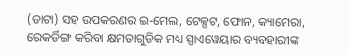(ଡାଟା) ସହ ଉପକରଣର ଇ-ମେଲ, ଟେକ୍ସଟ, ଫୋନ, କ୍ୟାମେରା, ରେକର୍ଡିଙ୍ଗ କରିବା କ୍ଷମତାଗୁଡିକ ମଧ୍ୟ ସ୍ପାଏୱେୟାର ବ୍ୟବହାରୀଙ୍କ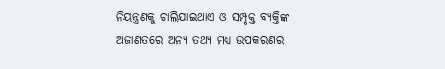ନିୟନ୍ତ୍ରଣକୁ ଚାଲିଯାଇଥାଏ ଓ ସମ୍ପୃକ୍ତ ବ୍ୟକ୍ତିଙ୍କ ଅଜାଣତରେ ଅନ୍ୟ ତଥ୍ୟ ମଧ୍ୟ ଉପକରଣର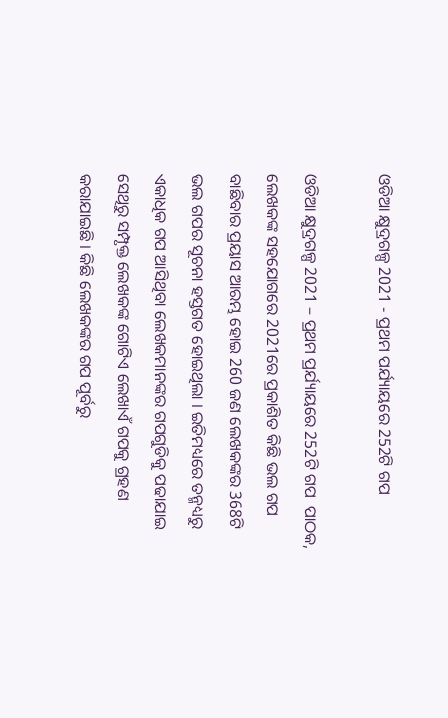ଓଡିଆ କ୍ଷୁଦ୍ରଗଳ୍ପ 2021 - ପ୍ରଥମ ପର୍ଯ୍ୟାୟରେ 252ଟି ଗପ

ଓଡିଆ କ୍ଷୁଦ୍ରଗଳ୍ପ 2021 – ପ୍ରଥମ ପ୍ରର୍ଯ୍ୟାୟରେ 252ଟି ଗପ  ପାଠକ, ଲେଖକଙ୍କ ସହଯୋଗରେ 2021ରେ ପ୍ରକାଶିତ କିଛି ଭଲ ଗପ ବାଛିବାର ପ୍ରୟାସ ଆରମ୍ଭ ହୋଇ 260 ଜଣ ଲେଖକଙ୍କର 368ଟି ଭଲ ଗପର ସୂଚନା ହସ୍ତଗତ ହୋଇଥିଲା । ଇତିମଧ୍ୟରେ ତନ୍ମଧ୍ୟରୁ ଏକାଧିକ ଗପ ଆସିଥିବା ଲେଖକମାନଙ୍କର ଗପଗୁଡିକୁ ପଢାଯାଇ ସେଥିରୁ ସମ୍ପୃକ୍ତ ଲେଖକଙ୍କ ଗୋଟିଏ ଲେଖାଏଁ ଗପକୁ ଗ୍ରହଣ କରାଯାଇଛି । କିଛି ଲେଖକଙ୍କର ଗପ ପୂର୍ବରୁ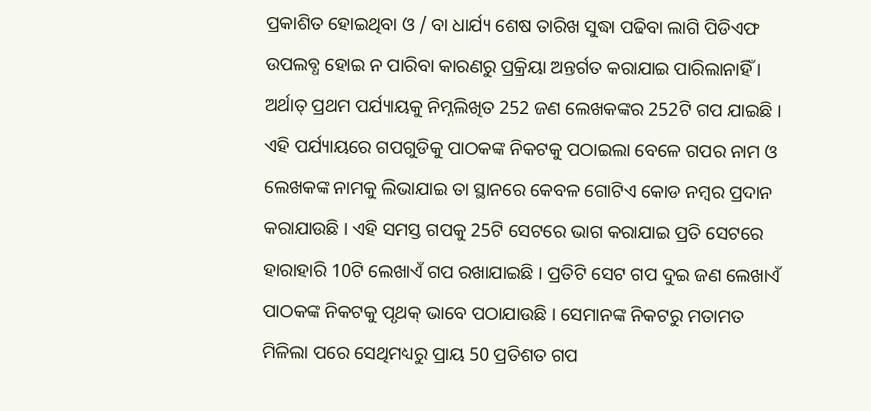ପ୍ରକାଶିତ ହୋଇଥିବା ଓ / ବା ଧାର୍ଯ୍ୟ ଶେଷ ତାରିଖ ସୁଦ୍ଧା ପଢିବା ଲାଗି ପିଡିଏଫ ଉପଲବ୍ଧ ହୋଇ ନ ପାରିବା କାରଣରୁ ପ୍ରକ୍ରିୟା ଅନ୍ତର୍ଗତ କରାଯାଇ ପାରିଲାନାହିଁ । ଅର୍ଥାତ୍ ପ୍ରଥମ ପର୍ଯ୍ୟାୟକୁ ନିମ୍ନଲିଖିତ 252 ଜଣ ଲେଖକଙ୍କର 252ଟି ଗପ ଯାଇଛି । ଏହି ପର୍ଯ୍ୟାୟରେ ଗପଗୁଡିକୁ ପାଠକଙ୍କ ନିକଟକୁ ପଠାଇଲା ବେଳେ ଗପର ନାମ ଓ ଲେଖକଙ୍କ ନାମକୁ ଲିଭାଯାଇ ତା ସ୍ଥାନରେ କେବଳ ଗୋଟିଏ କୋଡ ନମ୍ୱର ପ୍ରଦାନ କରାଯାଉଛି । ଏହି ସମସ୍ତ ଗପକୁ 25ଟି ସେଟରେ ଭାଗ କରାଯାଇ ପ୍ରତି ସେଟରେ ହାରାହାରି 10ଟି ଲେଖାଏଁ ଗପ ରଖାଯାଇଛି । ପ୍ରତିଟି ସେଟ ଗପ ଦୁଇ ଜଣ ଲେଖାଏଁ ପାଠକଙ୍କ ନିକଟକୁ ପୃଥକ୍ ଭାବେ ପଠାଯାଉଛି । ସେମାନଙ୍କ ନିକଟରୁ ମତାମତ ମିଳିଲା ପରେ ସେଥିମଧ୍ୟରୁ ପ୍ରାୟ 50 ପ୍ରତିଶତ ଗପ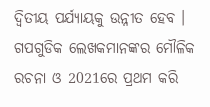ଦ୍ୱିତୀୟ ପର୍ଯ୍ୟାୟକୁ ଉନ୍ନୀତ ହେବ । ଗପଗୁଡିକ ଲେଖକମାନଙ୍କର ମୌଳିକ ରଚନା ଓ 2021ରେ ପ୍ରଥମ କରି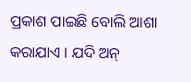ପ୍ରକାଶ ପାଇଛି ବୋଲି ଆଶା କରାଯାଏ । ଯଦି ଅନ୍